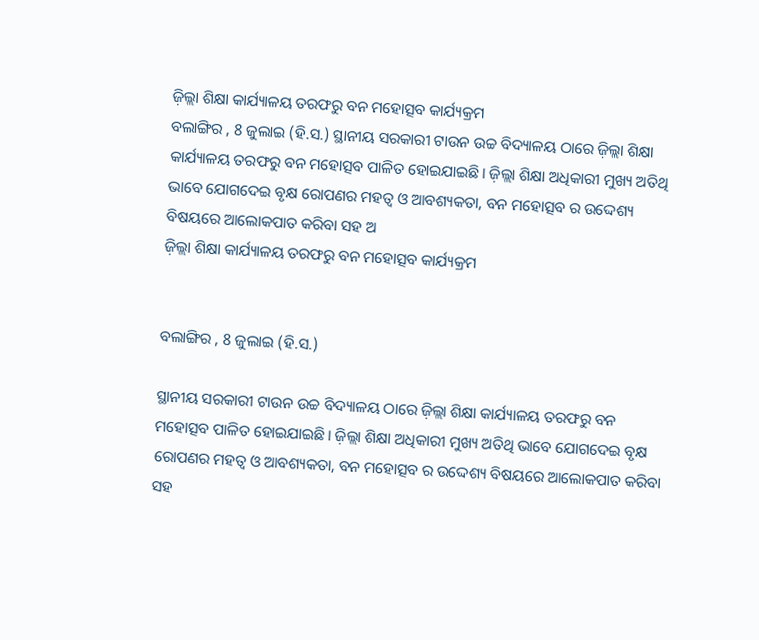ଜ଼ିଲ୍ଲା ଶିକ୍ଷା କାର୍ଯ୍ୟାଳୟ ତରଫରୁ ବନ ମହୋତ୍ସବ କାର୍ଯ୍ୟକ୍ରମ
ବଲାଙ୍ଗିର , 8 ଜୁଲାଇ (ହି.ସ.) ସ୍ଥାନୀୟ ସରକାରୀ ଟାଉନ ଉଚ୍ଚ ବିଦ୍ୟାଳୟ ଠାରେ ଜ଼ିଲ୍ଲା ଶିକ୍ଷା କାର୍ଯ୍ୟାଳୟ ତରଫରୁ ବନ ମହୋତ୍ସବ ପାଳିତ ହୋଇଯାଇଛି। ଜ଼ିଲ୍ଲା ଶିକ୍ଷା ଅଧିକାରୀ ମୁଖ୍ୟ ଅତିଥି ଭାବେ ଯୋଗଦେଇ ବୃକ୍ଷ ରୋପଣର ମହତ୍ୱ ଓ ଆବଶ୍ୟକତା, ବନ ମହୋତ୍ସବ ର ଉଦ୍ଦେଶ୍ୟ ବିଷୟରେ ଆଲୋକପାତ କରିବା ସହ ଅ
ଜ଼ିଲ୍ଲା ଶିକ୍ଷା କାର୍ଯ୍ୟାଳୟ ତରଫରୁ ବନ ମହୋତ୍ସବ କାର୍ଯ୍ୟକ୍ରମ


ବଲାଙ୍ଗିର , 8 ଜୁଲାଇ (ହି.ସ.)

ସ୍ଥାନୀୟ ସରକାରୀ ଟାଉନ ଉଚ୍ଚ ବିଦ୍ୟାଳୟ ଠାରେ ଜ଼ିଲ୍ଲା ଶିକ୍ଷା କାର୍ଯ୍ୟାଳୟ ତରଫରୁ ବନ ମହୋତ୍ସବ ପାଳିତ ହୋଇଯାଇଛି। ଜ଼ିଲ୍ଲା ଶିକ୍ଷା ଅଧିକାରୀ ମୁଖ୍ୟ ଅତିଥି ଭାବେ ଯୋଗଦେଇ ବୃକ୍ଷ ରୋପଣର ମହତ୍ୱ ଓ ଆବଶ୍ୟକତା, ବନ ମହୋତ୍ସବ ର ଉଦ୍ଦେଶ୍ୟ ବିଷୟରେ ଆଲୋକପାତ କରିବା ସହ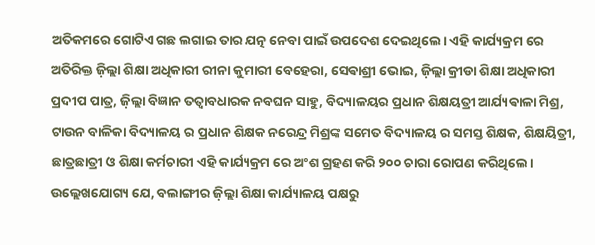ଅତିକମରେ ଗୋଟିଏ ଗଛ ଲଗାଇ ତାର ଯତ୍ନ ନେବା ପାଇଁ ଉପଦେଶ ଦେଇଥିଲେ। ଏହି କାର୍ଯ୍ୟକ୍ରମ ରେ ଅତିରିକ୍ତ ଜ଼ିଲ୍ଲା ଶିକ୍ଷା ଅଧିକାରୀ ରୀନା କୁମାରୀ ବେହେରା, ସେଵାଶ୍ରୀ ଭୋଇ, ଜ଼ିଲ୍ଲା କ୍ରୀଡା ଶିକ୍ଷା ଅଧିକାରୀ ପ୍ରଦୀପ ପାତ୍ର, ଜ଼ିଲ୍ଲା ବିଜ୍ଞାନ ତତ୍ୱାବଧାରକ ନବଘନ ସାହୁ, ବିଦ୍ୟାଳୟର ପ୍ରଧାନ ଶିକ୍ଷୟତ୍ରୀ ଆର୍ଯ୍ୟଵାଳା ମିଶ୍ର, ଟାଉନ ବାଳିକା ବିଦ୍ୟାଳୟ ର ପ୍ରଧାନ ଶିକ୍ଷକ ନରେନ୍ଦ୍ର ମିଶ୍ରଙ୍କ ସମେତ ବିଦ୍ୟାଳୟ ର ସମସ୍ତ ଶିକ୍ଷକ, ଶିକ୍ଷୟିତ୍ରୀ, ଛାତ୍ରଛାତ୍ରୀ ଓ ଶିକ୍ଷା କର୍ମଚାରୀ ଏହି କାର୍ଯ୍ୟକ୍ରମ ରେ ଅଂଶ ଗ୍ରହଣ କରି ୨୦୦ ଚାରା ରୋପଣ କରିଥିଲେ। ଉଲ୍ଲେଖଯୋଗ୍ୟ ଯେ, ବଲାଙ୍ଗୀର ଜ଼ିଲ୍ଲା ଶିକ୍ଷା କାର୍ଯ୍ୟାଳୟ ପକ୍ଷରୁ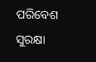ପରିବେଶ ସୁରକ୍ଷା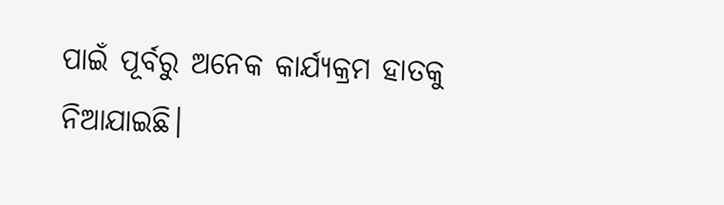ପାଇଁ ପୂର୍ବରୁ ଅନେକ କାର୍ଯ୍ୟକ୍ରମ ହାତକୁ ନିଆଯାଇଛି।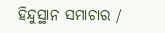ହିନ୍ଦୁସ୍ଥାନ ସମାଚାର /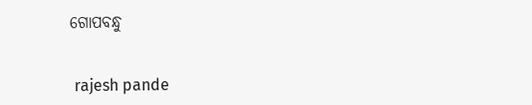ଗୋପବନ୍ଧୁ


 rajesh pande